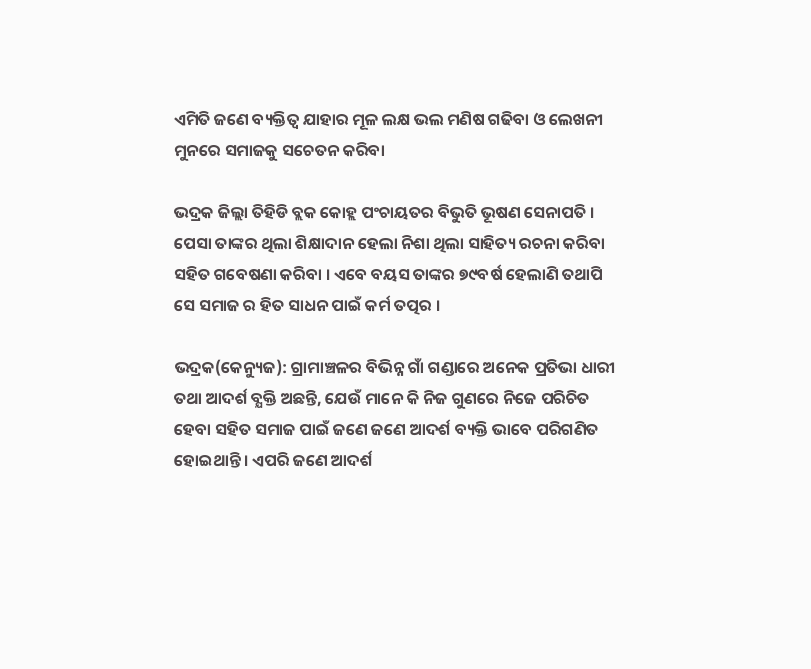ଏମିତି ଜଣେ ବ୍ୟକ୍ତିତ୍ୱ ଯାହାର ମୂଳ ଲକ୍ଷ ଭଲ ମଣିଷ ଗଢିବା ଓ ଲେଖନୀ ମୁନରେ ସମାଜକୁ ସଚେତନ କରିବା

ଭଦ୍ରକ ଜିଲ୍ଲା ତିହିଡି ବ୍ଲକ କୋହ୍ଲ ପଂଚାୟତର ବିଭୁତି ଭୂଷଣ ସେନାପତି । ପେସା ତାଙ୍କର ଥିଲା ଶିକ୍ଷାଦାନ ହେଲା ନିଶା ଥିଲା ସାହିତ୍ୟ ରଚନା କରିବା ସହିତ ଗବେଷଣା କରିବା । ଏବେ ବୟସ ତାଙ୍କର ୭୯ବର୍ଷ ହେଲାଣି ତଥାପି ସେ ସମାଜ ର ହିତ ସାଧନ ପାଇଁ କର୍ମ ତତ୍ପର ।

ଭଦ୍ରକ(କେନ୍ୟୁଜ): ଗ୍ରାମାଞ୍ଚଳର ବିଭିନ୍ନ ଗାଁ ଗଣ୍ଡାରେ ଅନେକ ପ୍ରତିଭା ଧାରୀ ତଥା ଆଦର୍ଶ ବ୍ଯକ୍ତି ଅଛନ୍ତି, ଯେଉଁ ମାନେ କି ନିଜ ଗୁଣରେ ନିଜେ ପରିଚିତ ହେବା ସହିତ ସମାଜ ପାଇଁ ଜଣେ ଜଣେ ଆଦର୍ଶ ବ୍ୟକ୍ତି ଭାବେ ପରିଗଣିତ ହୋଇଥାନ୍ତି । ଏପରି ଜଣେ ଆଦର୍ଶ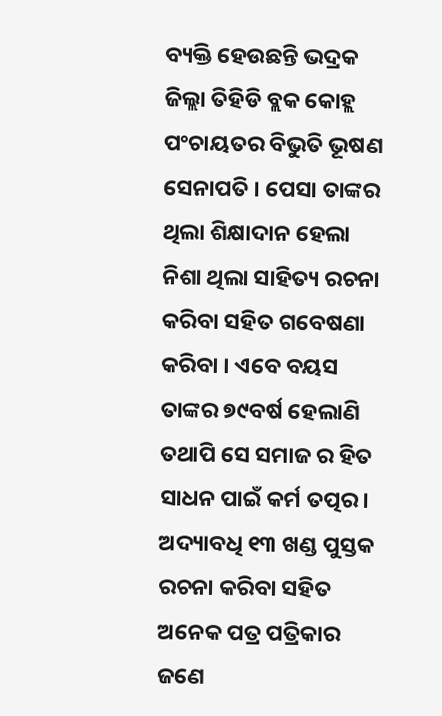ବ୍ୟକ୍ତି ହେଉଛନ୍ତି ଭଦ୍ରକ ଜିଲ୍ଲା ତିହିଡି ବ୍ଲକ କୋହ୍ଲ ପଂଚାୟତର ବିଭୁତି ଭୂଷଣ ସେନାପତି । ପେସା ତାଙ୍କର ଥିଲା ଶିକ୍ଷାଦାନ ହେଲା ନିଶା ଥିଲା ସାହିତ୍ୟ ରଚନା କରିବା ସହିତ ଗବେଷଣା କରିବା । ଏବେ ବୟସ ତାଙ୍କର ୭୯ବର୍ଷ ହେଲାଣି ତଥାପି ସେ ସମାଜ ର ହିତ ସାଧନ ପାଇଁ କର୍ମ ତତ୍ପର। ଅଦ୍ୟାବଧି ୧୩ ଖଣ୍ଡ ପୁସ୍ତକ ରଚନା କରିବା ସହିତ ଅନେକ ପତ୍ର ପତ୍ରିକାର ଜଣେ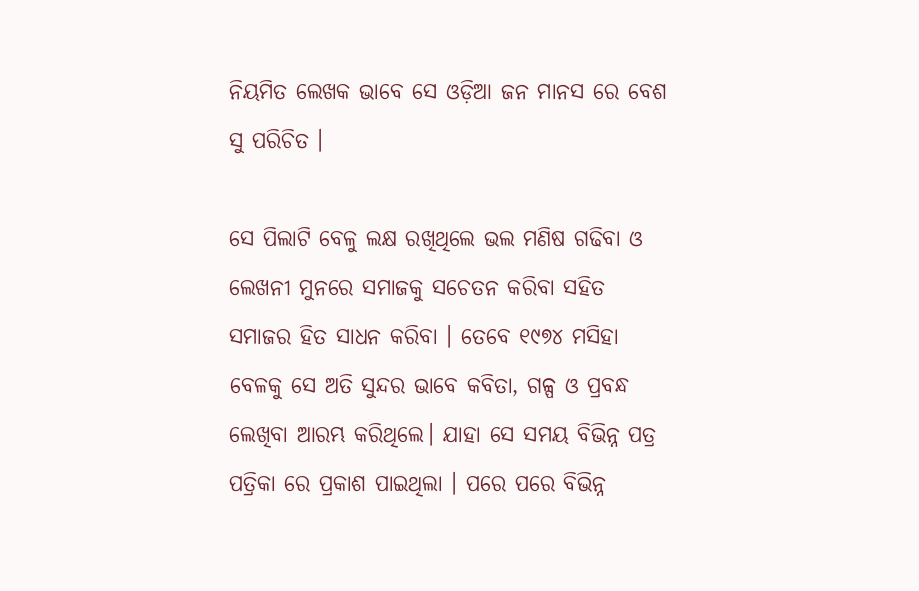ନିୟମିତ ଲେଖକ ଭାବେ ସେ ଓଡ଼ିଆ ଜନ ମାନସ ରେ ବେଶ ସୁ ପରିଚିତ ।

ସେ ପିଲାଟି ବେଳୁ ଲକ୍ଷ ରଖିଥିଲେ ଭଲ ମଣିଷ ଗଢିବା ଓ ଲେଖନୀ ମୁନରେ ସମାଜକୁ ସଚେତନ କରିବା ସହିତ ସମାଜର ହିତ ସାଧନ କରିବା । ତେବେ ୧୯୭୪ ମସିହା ବେଳକୁ ସେ ଅତି ସୁନ୍ଦର ଭାବେ କବିତା, ଗଳ୍ପ ଓ ପ୍ରବନ୍ଧ ଲେଖିବା ଆରମ୍ଭ କରିଥିଲେ। ଯାହା ସେ ସମୟ ବିଭିନ୍ନ ପତ୍ର ପତ୍ରିକା ରେ ପ୍ରକାଶ ପାଇଥିଲା । ପରେ ପରେ ବିଭିନ୍ନ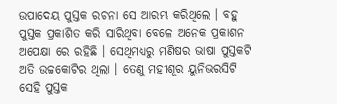ଉପାଦେୟ ପୁସ୍ତକ ରଚନା ସେ ଆରମ୍ଭ କରିଥିଲେ । ବହୁ ପୁସ୍ତକ ପ୍ରକାଶିତ କରି ସାରିଥିବା ବେଳେ ଅନେକ ପ୍ରକାଶନ ଅପେକ୍ଷା ରେ ରହିଛି । ସେଥିମଧ୍ୟରୁ ମଣିଷର ଭାଷା ପୁସ୍ତକଟି ଅତି ଉଚ୍ଚକୋଟିର ଥିଲା । ତେଣୁ ମହୀଶୂର ୟୁନିଭରସିଟି ସେହି ପୁସ୍ତକ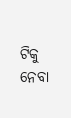ଟିକୁ ନେବା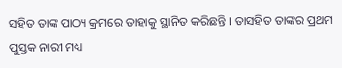ସହିତ ତାଙ୍କ ପାଠ୍ୟ କ୍ରମରେ ତାହାକୁ ସ୍ଥାନିତ କରିଛନ୍ତି । ତାସହିତ ତାଙ୍କର ପ୍ରଥମ ପୁସ୍ତକ ନାରୀ ମଧ୍ୟ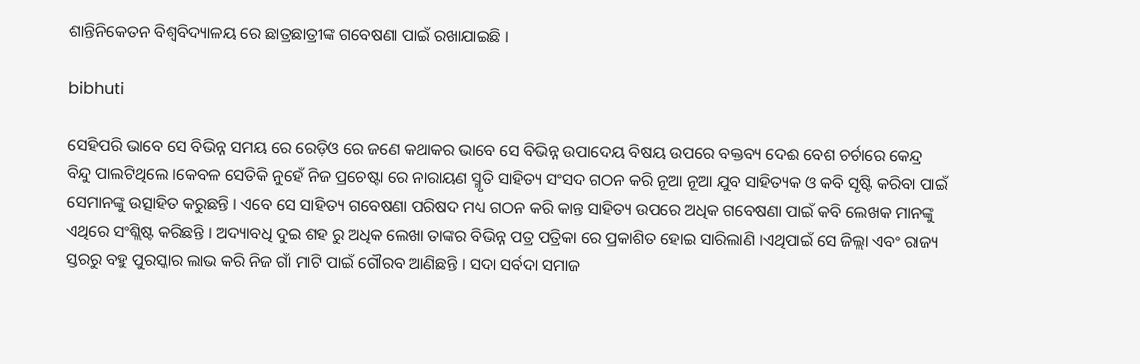ଶାନ୍ତିନିକେତନ ବିଶ୍ଵବିଦ୍ୟାଳୟ ରେ ଛାତ୍ରଛାତ୍ରୀଙ୍କ ଗବେଷଣା ପାଇଁ ରଖାଯାଇଛି ।

bibhuti

ସେହିପରି ଭାବେ ସେ ବିଭିନ୍ନ ସମୟ ରେ ରେଡ଼ିଓ ରେ ଜଣେ କଥାକର ଭାବେ ସେ ବିଭିନ୍ନ ଉପାଦେୟ ବିଷୟ ଉପରେ ବକ୍ତବ୍ୟ ଦେଈ ବେଶ ଚର୍ଚାରେ କେନ୍ଦ୍ର ବିନ୍ଦୁ ପାଲଟିଥିଲେ ।କେବଳ ସେତିକି ନୁହେଁ ନିଜ ପ୍ରଚେଷ୍ଟା ରେ ନାରାୟଣ ସ୍ମୃତି ସାହିତ୍ୟ ସଂସଦ ଗଠନ କରି ନୂଆ ନୂଆ ଯୁବ ସାହିତ୍ୟକ ଓ କବି ସୃଷ୍ଟି କରିବା ପାଇଁ ସେମାନଙ୍କୁ ଉତ୍ସାହିତ କରୁଛନ୍ତି । ଏବେ ସେ ସାହିତ୍ୟ ଗବେଷଣା ପରିଷଦ ମଧ୍ୟ ଗଠନ କରି କାନ୍ତ ସାହିତ୍ୟ ଉପରେ ଅଧିକ ଗବେଷଣା ପାଇଁ କବି ଲେଖକ ମାନଙ୍କୁ ଏଥିରେ ସଂଶ୍ଲିଷ୍ଟ କରିଛନ୍ତି । ଅଦ୍ୟାବଧି ଦୁଇ ଶହ ରୁ ଅଧିକ ଲେଖା ତାଙ୍କର ବିଭିନ୍ନ ପତ୍ର ପତ୍ରିକା ରେ ପ୍ରକାଶିତ ହୋଇ ସାରିଲାଣି ।ଏଥିପାଇଁ ସେ ଜିଲ୍ଲା ଏବଂ ରାଜ୍ୟ ସ୍ତରରୁ ବହୁ ପୁରସ୍କାର ଲାଭ କରି ନିଜ ଗାଁ ମାଟି ପାଇଁ ଗୌରବ ଆଣିଛନ୍ତି । ସଦା ସର୍ବଦା ସମାଜ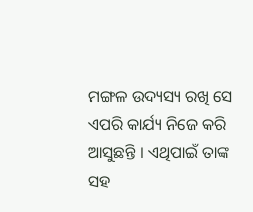ମଙ୍ଗଳ ଉଦ୍ୟସ୍ୟ ରଖି ସେ ଏପରି କାର୍ଯ୍ୟ ନିଜେ କରି ଆସୁଛନ୍ତି । ଏଥିପାଇଁ ତାଙ୍କ ସହ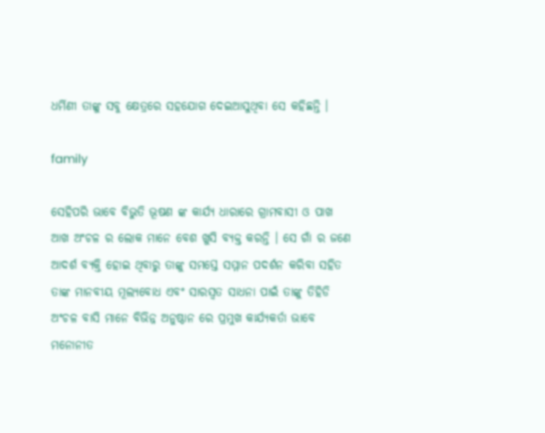ଧର୍ମିଣୀ ତାଙ୍କୁ ସବୁ କ୍ଷେତ୍ରରେ ସହଯୋଗ ଦେଇଆସୁଥିବା ସେ କହିଛନ୍ତି ।

family

ସେହିପରି ଭାବେ ବିଭୁତି ଭୂଷଣ ଙ୍କ କାର୍ଯ୍ୟ ଧାରାରେ ଗ୍ରାମବାସୀ ଓ ପାଖ ଆଖ ଅଂଚଳ ର ଲୋକ ମାନେ ବେଶ ଖୁସି ବ୍ଯକ୍ତ କରନ୍ତି । ସେ ଗାଁ ର ଜଣେ ଆଦର୍ଶ ବ୍ଯକ୍ତି ହୋଇ ଥିବାରୁ ତାଙ୍କୁ ସମସ୍ତେ ସମ୍ମାନ ପଦର୍ଶନ କରିବା ସହିତ ତାଙ୍କ ମାନବୀୟ ମୂଲ୍ୟବୋଧ ଏବଂ ସାରସ୍ୱତ ସାଧନା ପାଇଁ ତାଙ୍କୁ ତିହିଡି ଅଂଚଳ ବାସି ମାନେ ବିଭିନ୍ନ ଅନୁଷ୍ଠାନ ରେ ପ୍ରମୁଖ କାର୍ଯ୍ୟକର୍ତା ଭାବେ ମନୋନୀତ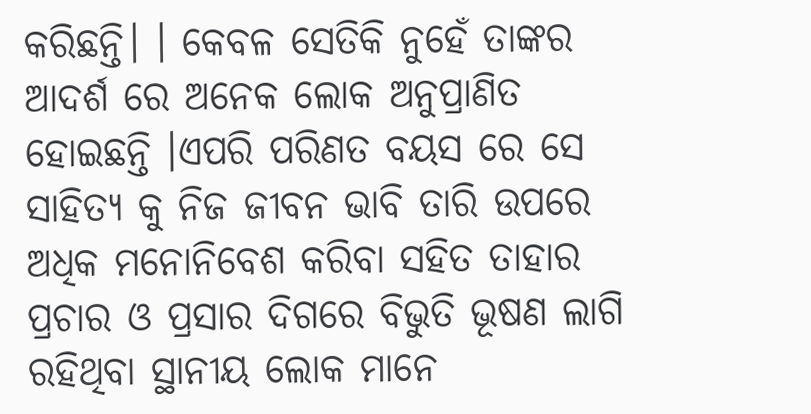କରିଛନ୍ତି। । କେବଳ ସେତିକି ନୁହେଁ ତାଙ୍କର ଆଦର୍ଶ ରେ ଅନେକ ଲୋକ ଅନୁପ୍ରାଣିତ ହୋଇଛନ୍ତି ।ଏପରି ପରିଣତ ବୟସ ରେ ସେ ସାହିତ୍ୟ କୁ ନିଜ ଜୀବନ ଭାବି ତାରି ଉପରେ ଅଧିକ ମନୋନିବେଶ କରିବା ସହିତ ତାହାର ପ୍ରଚାର ଓ ପ୍ରସାର ଦିଗରେ ବିଭୁତି ଭୂଷଣ ଲାଗି ରହିଥିବା ସ୍ଥାନୀୟ ଲୋକ ମାନେ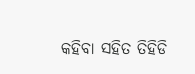କହିବା ସହିତ ତିହିଡି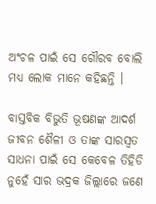ଅଂଚଳ ପାଇଁ ସେ ଗୌରବ ବୋଲି ମଧ୍ୟ ଲୋକ ମାନେ କହିଛନ୍ତି ।

ବାସ୍ତବିକ ବିଭୁତି ଭୂଷଣଙ୍କ ଆଦର୍ଶ ଜୀବନ ଶୈଳୀ ଓ ତାଙ୍କ ସାରସ୍ୱତ ସାଧନା ପାଇଁ ସେ କେବେଳ ତିହିଡି ନୁହେଁ ସାର ଭଦ୍ରକ ଜିଲ୍ଲାରେ ଜଣେ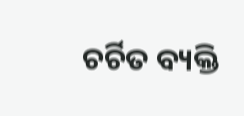ଚର୍ଚିତ ବ୍ୟକ୍ତି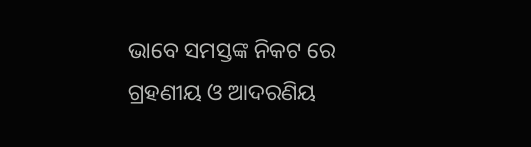ଭାବେ ସମସ୍ତଙ୍କ ନିକଟ ରେ ଗ୍ରହଣୀୟ ଓ ଆଦରଣିୟ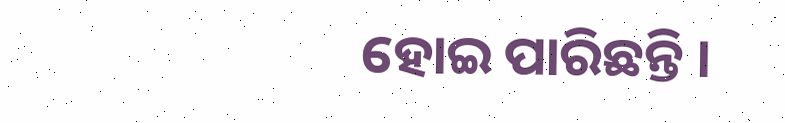ହୋଇ ପାରିଛନ୍ତି ।